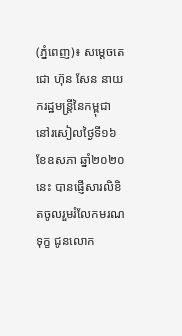(ភ្នំពេញ)៖ សម្ដេចតេជោ ហ៊ុន សែន នាយករដ្ឋមន្ត្រីនៃកម្ពុជា នៅរសៀលថ្ងៃទី១៦ ខែឧសភា ឆ្នាំ២០២០នេះ បានផ្ញើសារលិខិតចូលរួមរំលែកមរណទុក្ខ ជូនលោក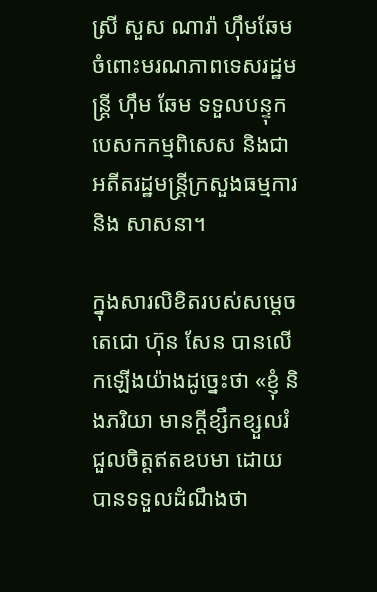ស្រី សួស ណារ៉ា ហ៊ឹមឆែម ចំពោះមរណភាពទេសរដ្ឋមន្ត្រី ហ៊ឹម ឆែម ទទួលបន្ទុកបេសកកម្មពិសេស និងជាអតីតរដ្ឋមន្ត្រីក្រសួងធម្មការ និង សាសនា។

ក្នុងសារលិខិតរបស់សម្តេចតេជោ ហ៊ុន សែន បានលើកឡើងយ៉ាងដូច្នេះថា «ខ្ញុំ និងភរិយា មានក្ដីខ្សឹកខ្សួលរំជួលចិត្តឥតឧបមា ដោយបានទទួលដំណឹងថា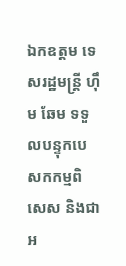ឯកឧត្តម ទេសរដ្ឋមន្ត្រី ហ៊ឹម ឆែម ទទួលបន្ទុកបេសកកម្មពិសេស និងជាអ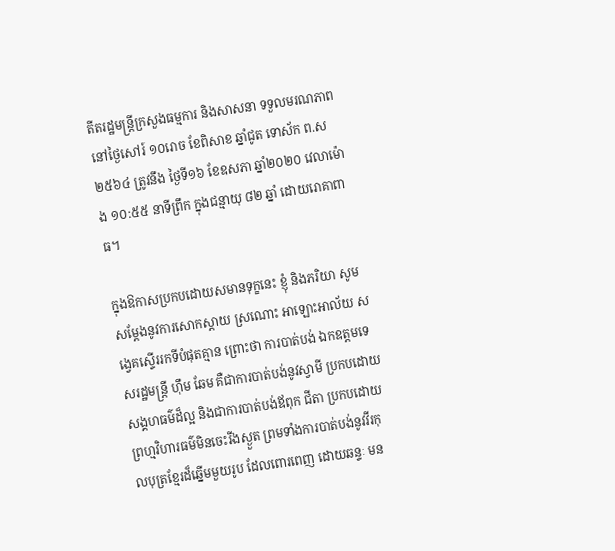តីតរដ្ឋមន្ត្រីក្រសួងធម្មការ និងសាសនា ទទួលមរណភាពនៅថ្ងៃសៅរ៍ ១០រោច ខែពិសាខ ឆ្នាំជូត ទោស័ក ព.ស ២៥៦៤ ត្រូវនឹង ថ្ងៃទី១៦ ខែឧសភា ឆ្នាំ២០២០ វេលាម៉ោង ១០:៥៥ នាទីព្រឹក ក្នុងជន្មាយុ ៨២ ឆ្នាំ ដោយរោគាពាធ។

ក្នុងឱកាសប្រកបដោយសមានទុក្ខនេះ ខ្ញុំ និងភរិយា សូមសម្ដែងនូវការសោកស្ដាយ ស្រណោះ អាឡោះអាល័យ សង្វេគស្ទើររកទីបំផុតគ្មាន ព្រោះថា ការបាត់បង់ ឯកឧត្តមទេសរដ្ឋមន្ត្រី ហ៊ឹម ឆែម គឺជាការបាត់បង់នូវស្វាមី ប្រកបដោយសង្គហធម៌ដ៏ល្អ និងជាការបាត់បង់ឪពុក ជីតា ប្រកបដោយ ព្រហ្មវិហារធម៌មិនចេះរីងស្ងួត ព្រមទាំងការបាត់បង់នូវវីរកុលបុត្រខ្មែរដ៏ឆ្នើមមួយរូប ដែលពោរពេញ ដោយឆន្ទៈ មន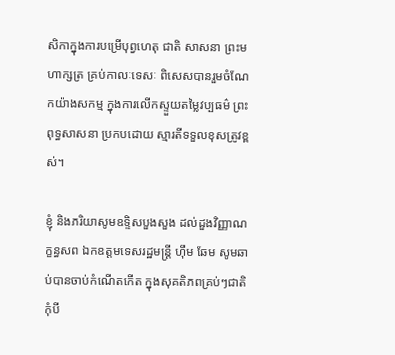សិកាក្នុងការបម្រើបុព្វហេតុ ជាតិ សាសនា ព្រះមហាក្សត្រ គ្រប់កាលៈទេសៈ ពិសេសបានរួមចំណែកយ៉ាងសកម្ម ក្នុងការលើកស្ទួយតម្លៃវប្បធម៌ ព្រះពុទ្ធសាសនា ប្រកបដោយ ស្មារតីទទួលខុសត្រូវខ្ពស់។

ខ្ញុំ និងភរិយាសូមឧទ្ទិសបួងសួង ដល់ដួងវិញ្ញាណក្ខន្ធសព ឯកឧត្តមទេសរដ្ឋមន្ត្រី ហ៊ឹម ឆែម សូមឆាប់បានចាប់កំណើតកើត ក្នុងសុគតិភពគ្រប់ៗជាតិ កុំបី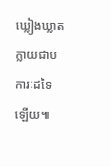ឃ្លៀងឃ្លាតក្លាយជាបការៈដទៃឡើយ៕